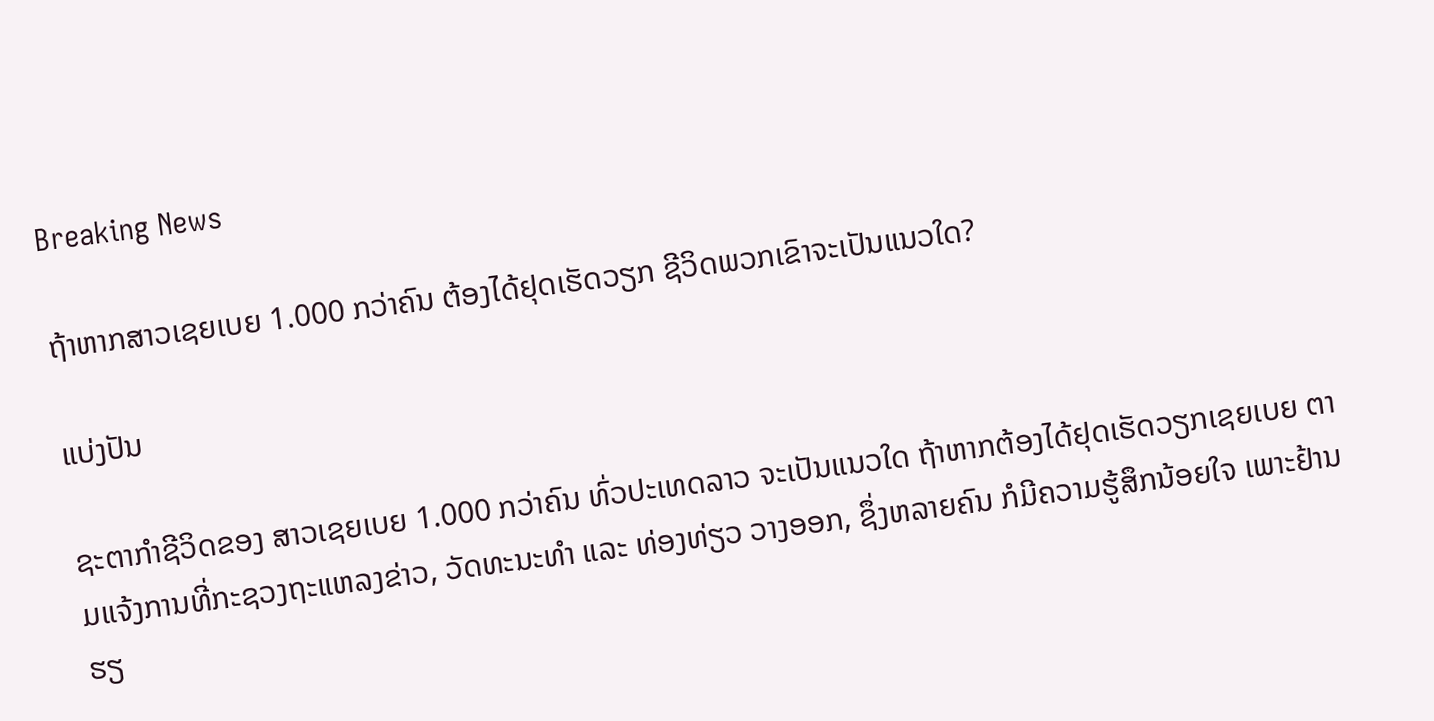Breaking News

ຖ້າຫາກສາວເຊຍເບຍ 1.000 ກວ່າຄົນ ຕ້ອງໄດ້ຢຸດເຮັດວຽກ ຊີວິດພວກເຂົາຈະເປັນແນວໃດ?

ແບ່ງປັນ

ຊະຕາກຳຊີວິດຂອງ ສາວເຊຍເບຍ 1.000 ກວ່າຄົນ ທົ່ວປະເທດລາວ ຈະເປັນແນວໃດ ຖ້າຫາກຕ້ອງໄດ້ຢຸດເຮັດວຽກເຊຍເບຍ ຕາມແຈ້ງການທີ່ກະຊວງຖະແຫລງຂ່າວ, ວັດທະນະທຳ ແລະ ທ່ອງທ່ຽວ ວາງອອກ, ຊຶ່ງຫລາຍຄົນ ກໍມີຄວາມຮູ້ສຶກນ້ອຍໃຈ ເພາະຢ້ານຮຽ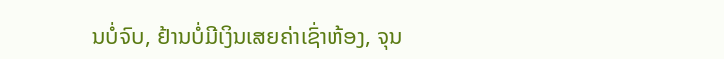ນບໍ່ຈົບ, ຢ້ານບໍ່ມີເງິນເສຍຄ່າເຊົ່າຫ້ອງ, ຈຸນ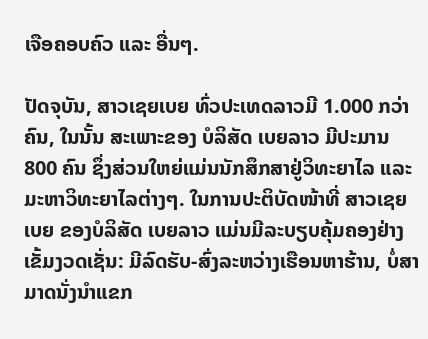ເຈືອຄອບຄົວ ແລະ ອື່ນໆ.

ປັດຈຸບັນ, ສາວເຊຍເບຍ ທົ່ວປະເທດລາວມີ 1.000 ກວ່າຄົນ, ໃນນັ້ນ ສະເພາະຂອງ ບໍລິສັດ ເບຍລາວ ມີປະມານ 800 ຄົນ ຊຶ່ງສ່ວນໃຫຍ່ແມ່ນນັກສຶກສາຢູ່ວິທະຍາໄລ ແລະ ມະຫາວິທະຍາໄລຕ່າງໆ. ໃນການປະຕິບັດໜ້າທີ່ ສາວເຊຍເບຍ ຂອງບໍລິສັດ ເບຍລາວ ແມ່ນມີລະບຽບຄຸ້ມຄອງຢ່າງເຂັ້ມງວດເຊັ່ນ: ມີລົດຮັບ-ສົ່ງລະຫວ່າງເຮືອນຫາຮ້ານ, ບໍ່ສາມາດນັ່ງນຳແຂກ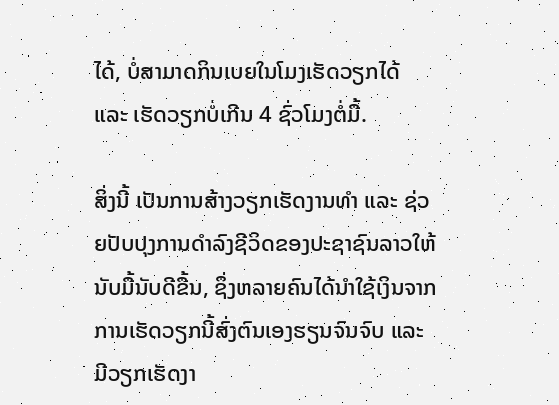ໄດ້, ບໍ່ສາມາດກິນເບຍໃນໂມງເຮັດວຽກໄດ້ ແລະ ເຮັດວຽກບໍ່ເກີນ 4 ຊົ່ວໂມງຕໍ່ມື້.

ສິ່ງນີ້ ເປັນການສ້າງວຽກເຮັດງານທໍາ ແລະ ຊ່ວຍປັບປຸງການດຳລົງຊີວິດຂອງປະຊາຊົນລາວໃຫ້ນັບມື້ນັບດີຂື້ນ, ຊຶ່ງຫລາຍຄົນໄດ້ນຳໃຊ້ເງິນຈາກການເຮັດວຽກນີ້ສົ່ງຕົນເອງຮຽນຈົນຈົບ ແລະ ມີວຽກເຮັດງາ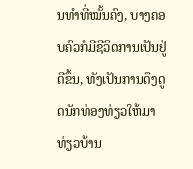ນທຳທີ່ໝັ້ນຄົງ, ບາງຄອບຄົວກໍມີຊີວິດການເປັນຢູ່ດີຂຶ້ນ, ທັງເປັນການດຶງດູດນັກທ່ອງທ່ຽວໃຫ້ມາທ່ຽວບ້ານ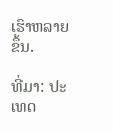ເຮົາຫລາຍຂຶ້ນ.

ທີ່ມາ: ປະເທດ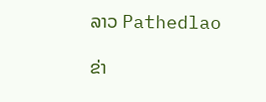ລາວ Pathedlao

ຂ່າ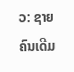ວ: ຊາຍຄົນເດີມ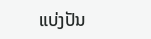ແບ່ງປັນ